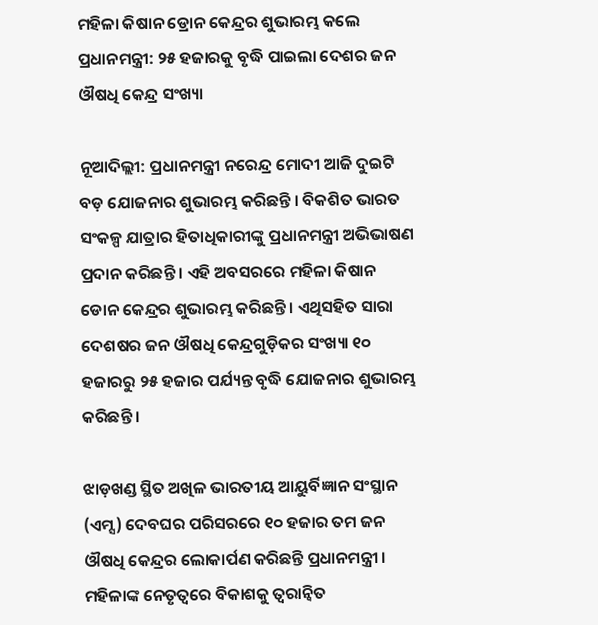ମହିଳା କିଷାନ ଡ୍ରୋନ କେନ୍ଦ୍ରର ଶୁଭାରମ୍ଭ କଲେ ପ୍ରଧାନମନ୍ତ୍ରୀ: ୨୫ ହଜାରକୁ ବୃଦ୍ଧି ପାଇଲା ଦେଶର ଜନ ଔଷଧି କେନ୍ଦ୍ର ସଂଖ୍ୟା

ନୂଆଦିଲ୍ଲୀ: ପ୍ରଧାନମନ୍ତ୍ରୀ ନରେନ୍ଦ୍ର ମୋଦୀ ଆଜି ଦୁଇଟି ବଡ଼ ଯୋଜନାର ଶୁଭାରମ୍ଭ କରିଛନ୍ତି । ବିକଶିତ ଭାରତ ସଂକଳ୍ପ ଯାତ୍ରାର ହିତାଧିକାରୀଙ୍କୁ ପ୍ରଧାନମନ୍ତ୍ରୀ ଅଭିଭାଷଣ ପ୍ରଦାନ କରିଛନ୍ତି । ଏହି ଅବସରରେ ମହିଳା କିଷାନ ଡୋନ କେନ୍ଦ୍ରର ଶୁଭାରମ୍ଭ କରିଛନ୍ତି । ଏଥିସହିତ ସାରା ଦେଶଷର ଜନ ଔଷଧି କେନ୍ଦ୍ରଗୁଡ଼ିକର ସଂଖ୍ୟା ୧୦ ହଜାରରୁ ୨୫ ହଜାର ପର୍ଯ୍ୟନ୍ତ ବୃଦ୍ଧି ଯୋଜନାର ଶୁଭାରମ୍ଭ କରିଛନ୍ତି ।

ଝାଡ଼ଖଣ୍ଡ ସ୍ଥିତ ଅଖିଳ ଭାରତୀୟ ଆୟୁର୍ବିଜ୍ଞାନ ସଂସ୍ଥାନ (ଏମ୍ସ) ଦେବଘର ପରିସରରେ ୧୦ ହଜାର ତମ ଜନ ଔଷଧି କେନ୍ଦ୍ରର ଲୋକାର୍ପଣ କରିଛନ୍ତି ପ୍ରଧାନମନ୍ତ୍ରୀ । ମହିଳାଙ୍କ ନେତୃତ୍ୱରେ ବିକାଶକୁ ତ୍ୱରାନ୍ୱିତ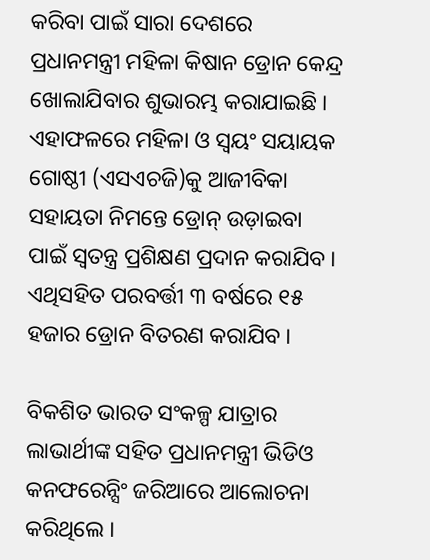କରିବା ପାଇଁ ସାରା ଦେଶରେ ପ୍ରଧାନମନ୍ତ୍ରୀ ମହିଳା କିଷାନ ଡ୍ରୋନ କେନ୍ଦ୍ର ଖୋଲାଯିବାର ଶୁଭାରମ୍ଭ କରାଯାଇଛି । ଏହାଫଳରେ ମହିଳା ଓ ସ୍ୱୟଂ ସୟାୟକ ଗୋଷ୍ଠୀ (ଏସଏଚଜି)କୁ ଆଜୀବିକା ସହାୟତା ନିମନ୍ତେ ଡ୍ରୋନ୍ ଉଡ଼ାଇବା ପାଇଁ ସ୍ୱତନ୍ତ୍ର ପ୍ରଶିକ୍ଷଣ ପ୍ରଦାନ କରାଯିବ । ଏଥିସହିତ ପରବର୍ତ୍ତୀ ୩ ବର୍ଷରେ ୧୫ ହଜାର ଡ୍ରୋନ ବିତରଣ କରାଯିବ ।

ବିକଶିତ ଭାରତ ସଂକଳ୍ପ ଯାତ୍ରାର ଲାଭାର୍ଥୀଙ୍କ ସହିତ ପ୍ରଧାନମନ୍ତ୍ରୀ ଭିଡିଓ କନଫରେନ୍ସିଂ ଜରିଆରେ ଆଲୋଚନା କରିଥିଲେ ।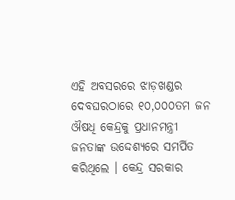ଏହି ଅବସରରେ ଝାଡ଼ଖଣ୍ଡର ଦେବଘରଠାରେ ୧୦,୦୦୦ତମ ଜନ ଔଷଧି କେନ୍ଦ୍ରକୁ ପ୍ରଧାନମନ୍ତ୍ରୀ ଜନତାଙ୍କ ଉଦ୍ଦେଶ୍ୟରେ ସମର୍ପିତ କରିଥିଲେ । କେନ୍ଦ୍ର ସରକାର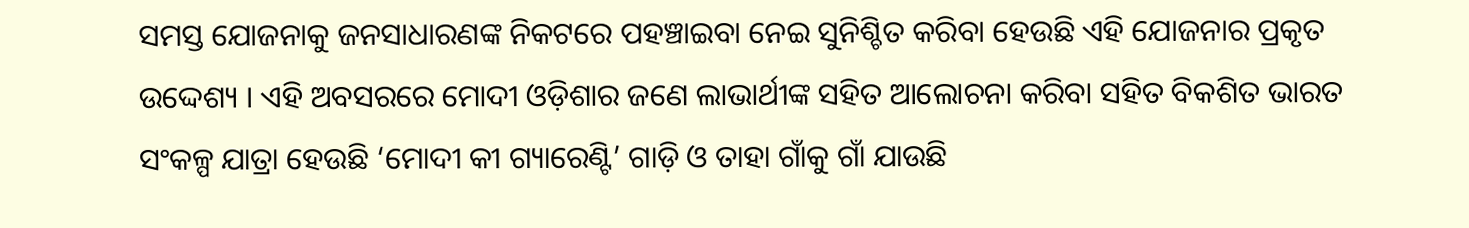ସମସ୍ତ ଯୋଜନାକୁ ଜନସାଧାରଣଙ୍କ ନିକଟରେ ପହଞ୍ଚାଇବା ନେଇ ସୁନିଶ୍ଚିତ କରିବା ହେଉଛି ଏହି ଯୋଜନାର ପ୍ରକୃତ ଉଦ୍ଦେଶ୍ୟ । ଏହି ଅବସରରେ ମୋଦୀ ଓଡ଼ିଶାର ଜଣେ ଲାଭାର୍ଥୀଙ୍କ ସହିତ ଆଲୋଚନା କରିବା ସହିତ ବିକଶିତ ଭାରତ ସଂକଳ୍ପ ଯାତ୍ରା ହେଉଛି ‘ମୋଦୀ କୀ ଗ୍ୟାରେଣ୍ଟି’ ଗାଡ଼ି ଓ ତାହା ଗାଁକୁ ଗାଁ ଯାଉଛି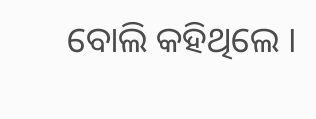ବୋଲି କହିଥିଲେ ।